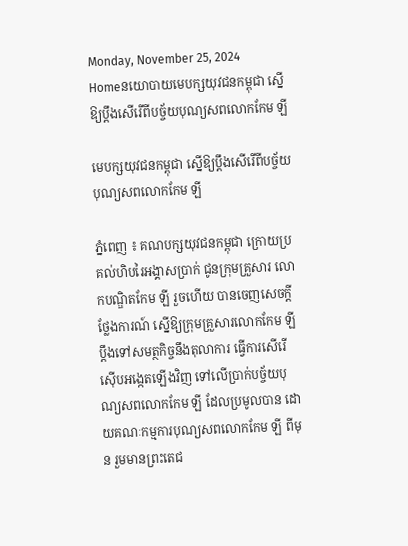Monday, November 25, 2024
Homeនយោបាយមេបក្សយុវជនកម្ពុជា ស្នើឱ្យប្តឹងសើរើពីបច្ច័យបុណ្យសពលោកកែម ឡី

មេបក្សយុវជនកម្ពុជា ស្នើឱ្យប្តឹងសើរើពីបច្ច័យបុណ្យសពលោកកែម ឡី

ភ្នំពេញ ៖ គណបក្សយុវជនកម្ពុជា ក្រោយប្រគល់ហិបរៃអង្គាសប្រាក់ ជូនក្រុមគ្រួសារ លោកបណ្ឌិតកែម ឡី រួចហើយ បានចេញសេចក្តីថ្លែងការណ៍ ស្នើឱ្យក្រុមគ្រួសារលោកកែម ឡី ប្តឹងទៅសមត្ថកិច្ចនឹងតុលាការ ធ្វើការសើរើស៊ើបអង្កេតឡើងវិញ ទៅលើប្រាក់បច្ច័យបុណ្យសពលោកកែម ឡី ដែលប្រមូលបាន ដោយគណៈកម្មការបុណ្យសពលោកកែម ឡី ពីមុន រួមមានព្រះតេជ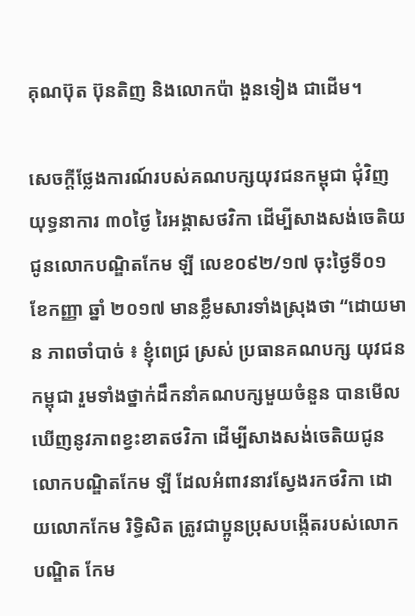គុណប៊ុត ប៊ុនតិញ និងលោកប៉ា ងួនទៀង ជាដើម។

សេចក្តីថ្លែងការណ៍របស់គណបក្សយុវជនកម្ពុជា ជុំវិញយុទ្ធនាការ ៣០ថ្ងៃ រៃអង្គាសថវិកា ដើម្បីសាងសង់ចេតិយ ជូនលោកបណ្ឌិតកែម ឡី លេខ០៩២/១៧ ចុះថ្ងៃទី០១ ខែកញ្ញា ឆ្នាំ ២០១៧ មានខ្លឹមសារទាំងស្រុងថា “ដោយមាន ភាពចាំបាច់ ៖ ខ្ញុំពេជ្រ ស្រស់ ប្រធានគណបក្ស យុវជនកម្ពុជា រួមទាំងថ្នាក់ដឹកនាំគណបក្សមួយចំនួន បានមើលឃើញនូវភាពខ្វះខាតថវិកា ដើម្បីសាងសង់ចេតិយជូនលោកបណ្ឌិតកែម ឡី ដែលអំពាវនាវស្វែងរកថវិកា ដោយលោកកែម រិទ្ធិសិត ត្រូវជាប្អូនប្រុសបង្កើតរបស់លោកបណ្ឌិត កែម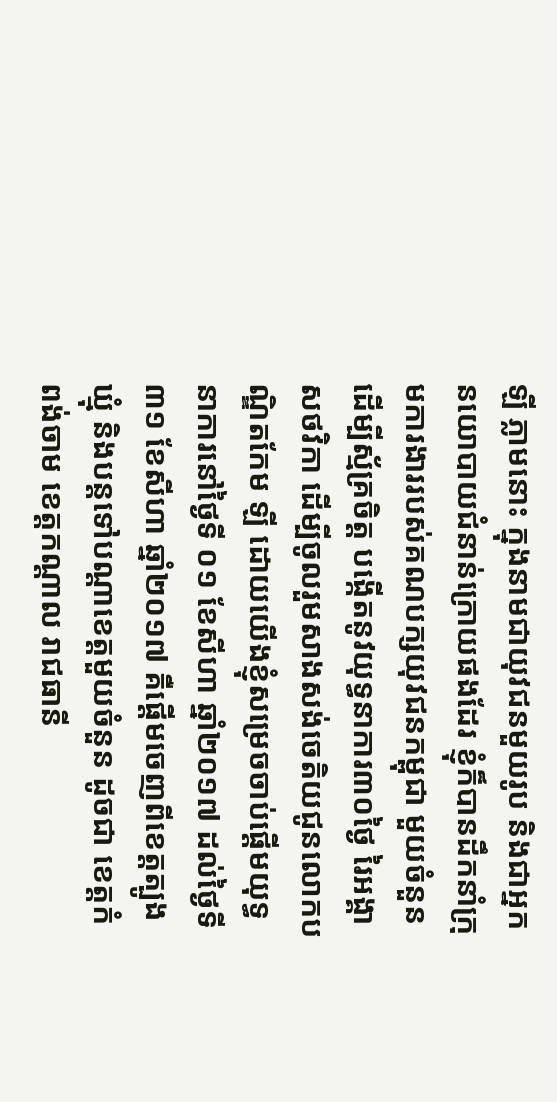ឡី ភ្លាមនោះ ក្នុងនាមជាយុវជនមួយរូប និងជាអ្នកនយោបាយជំនាន់ក្រោយផងដែរ ខ្ញុំក៏បានដឹកនាំក្រុមការងាររបស់គណបក្សយុវជនកម្ពុជា មួយចំនួន ដើម្បីស្ម័គ្រចិត្ត បង្កើតនូវយុទ្ធនាការ៣០ថ្ងៃ រៃអង្គាសថវិកា ដើម្បីចូលរួមសាងសង់ចេតិយជូនលោកបណ្ឌិតកែម ឡី ដោយយើងខ្ញុំសម្រេចចាប់ផ្តើមយុទ្ធនាការនៅថ្ងៃទី ០១ ខែសីហា ឆ្នាំ២០១៧ ដល់ថ្ងៃទី៣១ ខែសីហា ឆ្នាំ២០១៧ គឺផ្តើមចេញពីខេត្តត្បូងឃ្មុំ និងបន្តទៅបណ្តាខេត្តមួយចំនួន ដូចជា ខេត្តកំពង់ចាម ខេត្តកណ្តាល រាជធានី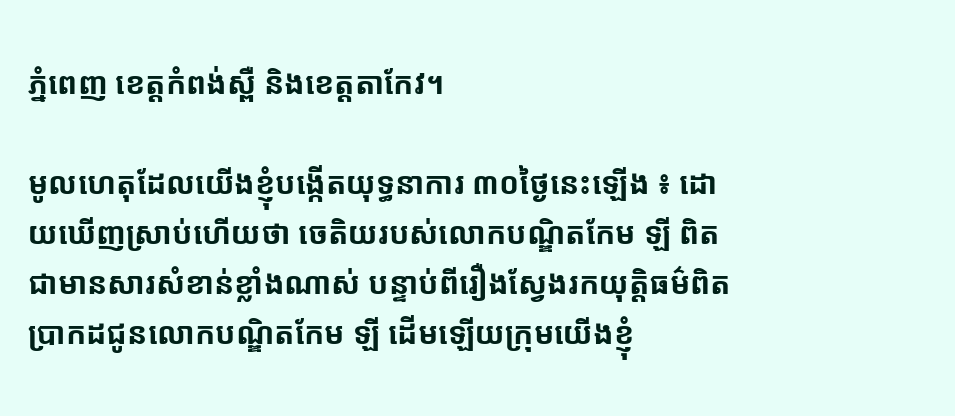ភ្នំពេញ ខេត្តកំពង់ស្ពឺ និងខេត្តតាកែវ។

មូលហេតុដែលយើងខ្ញុំបង្កើតយុទ្ធនាការ ៣០ថ្ងៃនេះឡើង ៖ ដោយឃើញស្រាប់ហើយថា ចេតិយរបស់លោកបណ្ឌិតកែម ឡី ពិតជាមានសារសំខាន់ខ្លាំងណាស់ បន្ទាប់ពីរឿងស្វែងរកយុត្តិធម៌ពិតប្រាកដជូនលោកបណ្ឌិតកែម ឡី ដើមឡើយក្រុមយើងខ្ញុំ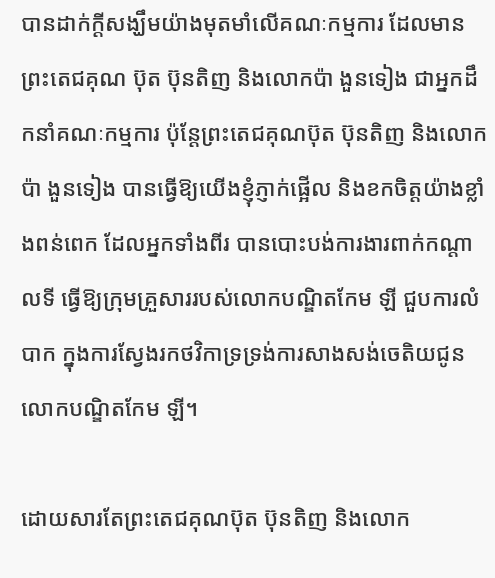បានដាក់ក្តីសង្ឃឹមយ៉ាងមុតមាំលើគណៈកម្មការ ដែលមានព្រះតេជគុណ ប៊ុត ប៊ុនតិញ និងលោកប៉ា ងួនទៀង ជាអ្នកដឹកនាំគណៈកម្មការ ប៉ុន្តែព្រះតេជគុណប៊ុត ប៊ុនតិញ និងលោកប៉ា ងួនទៀង បានធ្វើឱ្យយើងខ្ញុំភ្ញាក់ផ្អើល និងខកចិត្តយ៉ាងខ្លាំងពន់ពេក ដែលអ្នកទាំងពីរ បានបោះបង់ការងារពាក់កណ្តាលទី ធ្វើឱ្យក្រុមគ្រួសាររបស់លោកបណ្ឌិតកែម ឡី ជួបការលំបាក ក្នុងការស្វែងរកថវិកាទ្រទ្រង់ការសាងសង់ចេតិយជូនលោកបណ្ឌិតកែម ឡី។

ដោយសារតែព្រះតេជគុណប៊ុត ប៊ុនតិញ និងលោក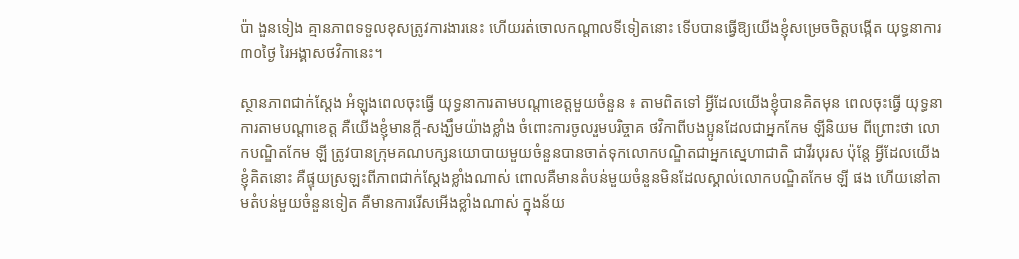ប៉ា ងួនទៀង គ្មានភាពទទួលខុសត្រូវការងារនេះ ហើយរត់ចោលកណ្តាលទីទៀតនោះ ទើបបានធ្វើឱ្យយើងខ្ញុំសម្រេចចិត្តបង្កើត យុទ្ធនាការ៣០ថ្ងៃ រៃអង្គាសថវិកានេះ។

ស្ថានភាពជាក់ស្តែង អំឡុងពេលចុះធ្វើ យុទ្ធនាការតាមបណ្តាខេត្តមួយចំនួន ៖ តាមពិតទៅ អ្វីដែលយើងខ្ញុំបានគិតមុន ពេលចុះធ្វើ យុទ្ធនាការតាមបណ្តាខេត្ត គឺយើងខ្ញុំមានក្តី-សង្ឃឹមយ៉ាងខ្លាំង ចំពោះការចូលរួមបរិច្ចាគ ថវិកាពីបងប្អូនដែលជាអ្នកកែម ឡីនិយម ពីព្រោះថា លោកបណ្ឌិតកែម ឡី ត្រូវបានក្រុមគណបក្សនយោបាយមួយចំនួនបានចាត់ទុកលោកបណ្ឌិតជាអ្នកស្នេហាជាតិ ជាវីរបុរស ប៉ុន្តែ អ្វីដែលយើងខ្ញុំគិតនោះ គឺផ្ទុយស្រឡះពីភាពជាក់ស្តែងខ្លាំងណាស់ ពោលគឺមានតំបន់មួយចំនួនមិនដែលស្គាល់លោកបណ្ឌិតកែម ឡី ផង ហើយនៅតាមតំបន់មួយចំនួនទៀត គឺមានការរើសអើងខ្លាំងណាស់ ក្នុងន័យ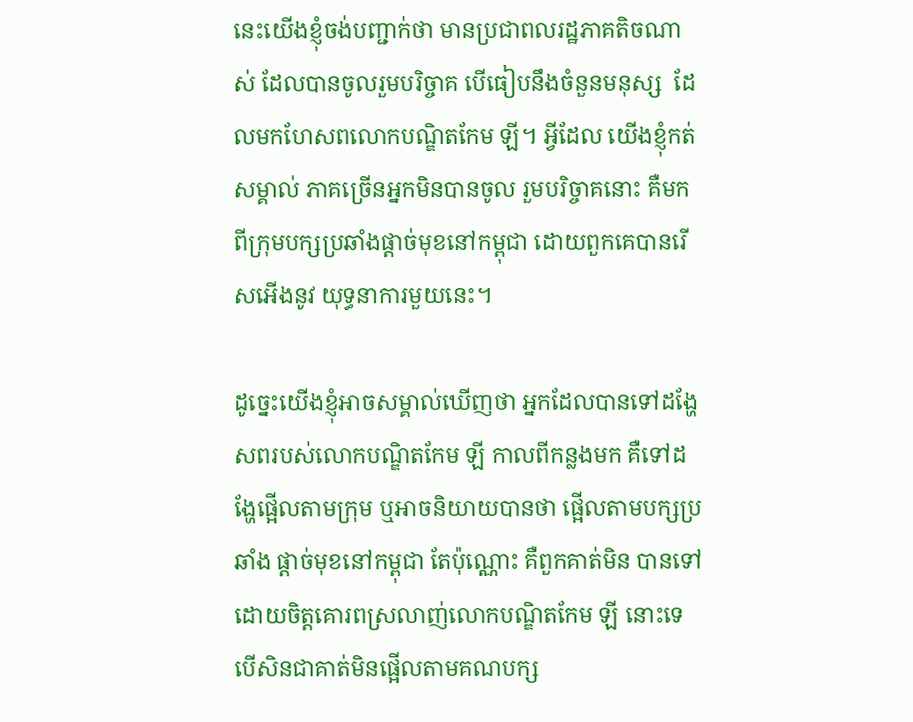នេះយើងខ្ញុំចង់បញ្ជាក់ថា មានប្រជាពលរដ្ឋភាគតិចណាស់ ដែលបានចូលរួមបរិច្ចាគ បើធៀបនឹងចំនួនមនុស្ស  ដែលមកហែសពលោកបណ្ឌិតកែម ឡី។ អ្វីដែល យើងខ្ញុំកត់សម្គាល់ ភាគច្រើនអ្នកមិនបានចូល រួមបរិច្ចាគនោះ គឺមកពីក្រុមបក្សប្រឆាំងផ្តាច់មុខនៅកម្ពុជា ដោយពួកគេបានរើសអើងនូវ យុទ្ធនាការមួយនេះ។

ដូច្នេះយើងខ្ញុំអាចសម្គាល់ឃើញថា អ្នកដែលបានទៅដង្ហែសពរបស់លោកបណ្ឌិតកែម ឡី កាលពីកន្លងមក គឺទៅដង្ហែផ្អើលតាមក្រុម ឬអាចនិយាយបានថា ផ្អើលតាមបក្សប្រឆាំង ផ្តាច់មុខនៅកម្ពុជា តែប៉ុណ្ណោះ គឺពួកគាត់មិន បានទៅដោយចិត្តគោរពស្រលាញ់លោកបណ្ឌិតកែម ឡី នោះទេ បើសិនជាគាត់មិនផ្អើលតាមគណបក្ស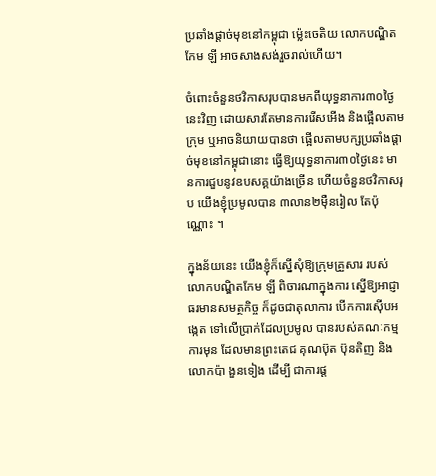ប្រឆាំងផ្តាច់មុខនៅកម្ពុជា ម៉្លេះចេតិយ លោកបណ្ឌិតកែម ឡី អាចសាងសង់រួចរាល់ហើយ។

ចំពោះចំនួនថវិកាសរុបបានមកពីយុទ្ធនាការ៣០ថ្ងៃនេះវិញ ដោយសារតែមានការរើសអើង និងផ្អើលតាមក្រុម ឬអាចនិយាយបានថា ផ្អើលតាមបក្សប្រឆាំងផ្តាច់មុខនៅកម្ពុជានោះ ធ្វើឱ្យយុទ្ធនាការ៣០ថ្ងៃនេះ មានការជួបនូវឧបសគ្គយ៉ាងច្រើន ហើយចំនួនថវិកាសរុប យើងខ្ញុំប្រមូលបាន ៣លាន២ម៉ឺនរៀល តែប៉ុណ្ណោះ ។

ក្នុងន័យនេះ យើងខ្ញុំក៏ស្នើសុំឱ្យក្រុមគ្រួសារ របស់លោកបណ្ឌិតកែម ឡី ពិចារណាក្នុងការ ស្នើឱ្យអាជ្ញាធរមានសមត្ថកិច្ច ក៏ដូចជាតុលាការ បើកការស៊ើបអង្កេត ទៅលើប្រាក់ដែលប្រមូល បានរបស់គណៈកម្មការមុន ដែលមានព្រះតេជ គុណប៊ុត ប៊ុនតិញ និងលោកប៉ា ងួនទៀង ដើម្បី ជាការផ្ត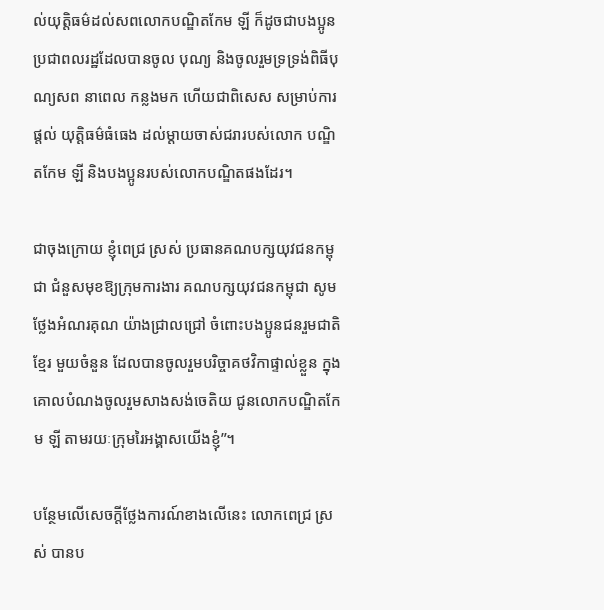ល់យុត្តិធម៌ដល់សពលោកបណ្ឌិតកែម ឡី ក៏ដូចជាបងប្អូនប្រជាពលរដ្ឋដែលបានចូល បុណ្យ និងចូលរួមទ្រទ្រង់ពិធីបុណ្យសព នាពេល កន្លងមក ហើយជាពិសេស សម្រាប់ការផ្តល់ យុត្តិធម៌ធំធេង ដល់ម្តាយចាស់ជរារបស់លោក បណ្ឌិតកែម ឡី និងបងប្អូនរបស់លោកបណ្ឌិតផងដែរ។

ជាចុងក្រោយ ខ្ញុំពេជ្រ ស្រស់ ប្រធានគណបក្សយុវជនកម្ពុជា ជំនួសមុខឱ្យក្រុមការងារ គណបក្សយុវជនកម្ពុជា សូមថ្លែងអំណរគុណ យ៉ាងជ្រាលជ្រៅ ចំពោះបងប្អូនជនរួមជាតិខ្មែរ មួយចំនួន ដែលបានចូលរួមបរិច្ចាគថវិកាផ្ទាល់ខ្លួន ក្នុងគោលបំណងចូលរួមសាងសង់ចេតិយ ជូនលោកបណ្ឌិតកែម ឡី តាមរយៈក្រុមរៃអង្គាសយើងខ្ញុំ”។

បន្ថែមលើសេចក្តីថ្លែងការណ៍ខាងលើនេះ លោកពេជ្រ ស្រស់ បានប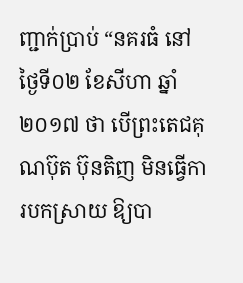ញ្ជាក់ប្រាប់ “នគរធំ នៅថ្ងៃទី០២ ខែសីហា ឆ្នាំ២០១៧ ថា បើព្រះតេជគុណប៊ុត ប៊ុនតិញ មិនធ្វើការបកស្រាយ ឱ្យបា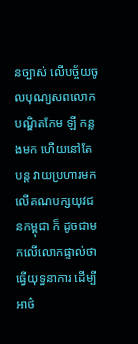នច្បាស់ លើបច្ច័យចូលបុណ្យសពលោក បណ្ឌិតកែម ឡី កន្លងមក ហើយនៅតែបន្ត វាយប្រហារមកលើគណបក្សយុវជនកម្ពុជា ក៏ ដូចជាមកលើលោកផ្ទាល់ថា ធ្វើយុទ្ធនាការ ដើម្បីអាថ៌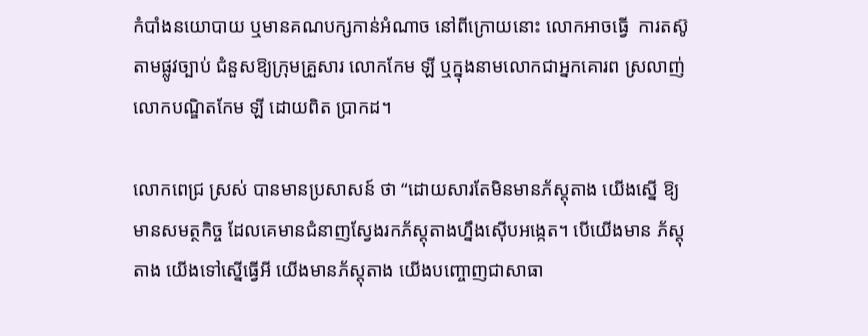កំបាំងនយោបាយ ឬមានគណបក្សកាន់អំណាច នៅពីក្រោយនោះ លោកអាចធ្វើ  ការតស៊ូតាមផ្លូវច្បាប់ ជំនួសឱ្យក្រុមគ្រួសារ លោកកែម ឡី ឬក្នុងនាមលោកជាអ្នកគោរព ស្រលាញ់ លោកបណ្ឌិតកែម ឡី ដោយពិត ប្រាកដ។

លោកពេជ្រ ស្រស់ បានមានប្រសាសន៍ ថា “ដោយសារតែមិនមានភ័ស្តុតាង យើងស្នើ ឱ្យមានសមត្ថកិច្ច ដែលគេមានជំនាញស្វែងរកភ័ស្តុតាងហ្នឹងស៊ើបអង្កេត។ បើយើងមាន ភ័ស្តុតាង យើងទៅស្នើធ្វើអី យើងមានភ័ស្តុតាង យើងបញ្ចោញជាសាធា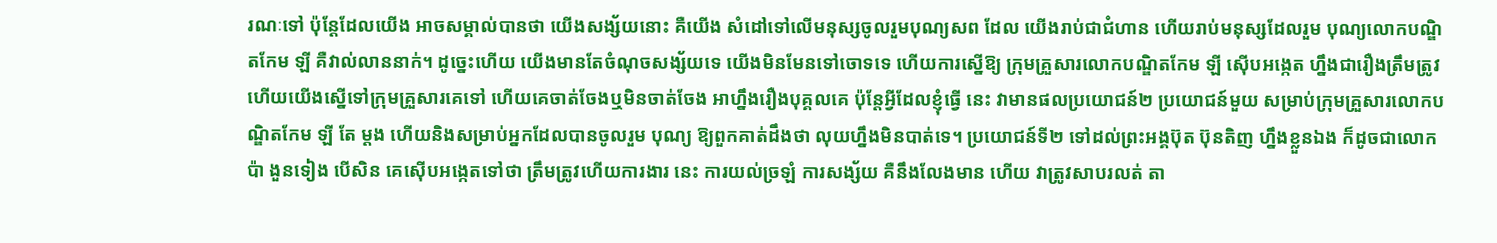រណៈទៅ ប៉ុន្តែដែលយើង អាចសម្គាល់បានថា យើងសង្ស័យនោះ គឺយើង សំដៅទៅលើមនុស្សចូលរួមបុណ្យសព ដែល យើងរាប់ជាជំហាន ហើយរាប់មនុស្សដែលរួម បុណ្យលោកបណ្ឌិតកែម ឡី គឺវាល់លាននាក់។ ដូច្នេះហើយ យើងមានតែចំណុចសង្ស័យទេ យើងមិនមែនទៅចោទទេ ហើយការស្នើឱ្យ ក្រុមគ្រួសារលោកបណ្ឌិតកែម ឡី ស៊ើបអង្កេត ហ្នឹងជារឿងត្រឹមត្រូវ ហើយយើងស្នើទៅក្រុមគ្រួសារគេទៅ ហើយគេចាត់ចែងឬមិនចាត់ចែង អាហ្នឹងរឿងបុគ្គលគេ ប៉ុន្តែអ្វីដែលខ្ញុំធ្វើ នេះ វាមានផលប្រយោជន៍២ ប្រយោជន៍មួយ សម្រាប់ក្រុមគ្រួសារលោកបណ្ឌិតកែម ឡី តែ ម្តង ហើយនិងសម្រាប់អ្នកដែលបានចូលរួម បុណ្យ ឱ្យពួកគាត់ដឹងថា លុយហ្នឹងមិនបាត់ទេ។ ប្រយោជន៍ទី២ ទៅដល់ព្រះអង្គប៊ុត ប៊ុនតិញ ហ្នឹងខ្លួនឯង ក៏ដូចជាលោកប៉ា ងួនទៀង បើសិន គេស៊ើបអង្កេតទៅថា ត្រឹមត្រូវហើយការងារ នេះ ការយល់ច្រឡំ ការសង្ស័យ គឺនឹងលែងមាន ហើយ វាត្រូវសាបរលត់ តា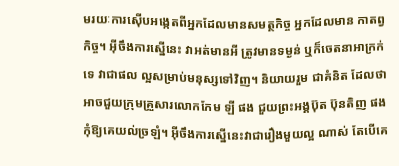មរយៈការស៊ើបអង្កេតពីអ្នកដែលមានសមត្ថកិច្ច អ្នកដែលមាន កាតព្វកិច្ច។ អ៊ីចឹងការស្នើនេះ វាអត់មានអី ត្រូវមានទម្ងន់ ឬក៏ចេតនាអាក្រក់ទេ វាជាផល ល្អសម្រាប់មនុស្សទៅវិញ។ និយាយរួម ជាគំនិត ដែលថា អាចជួយក្រុមគ្រួសារលោកកែម ឡី ផង ជួយព្រះអង្គប៊ុត ប៊ុនតិញ ផង កុំឱ្យគេយល់ច្រឡំ។ អ៊ីចឹងការស្នើនេះវាជារឿងមួយល្អ ណាស់ តែបើគេ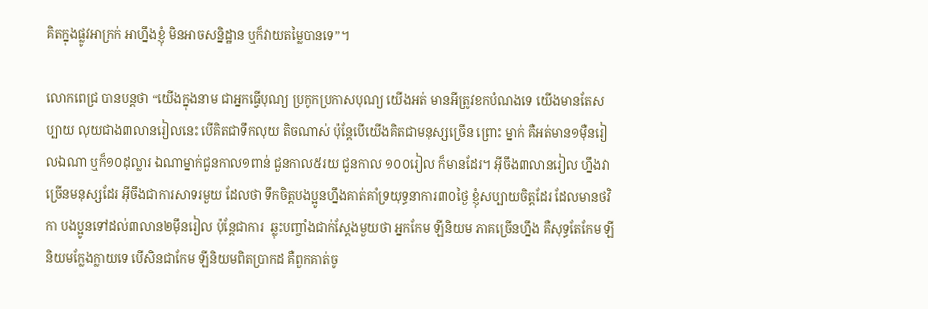គិតក្នុងផ្លូវអាក្រក់ អាហ្នឹងខ្ញុំ មិនអាចសន្និដ្ឋាន ឬក៏វាយតម្លៃបានទេ”។

លោកពេជ្រ បានបន្តថា “យើងក្នុងនាម ជាអ្នកធ្វើបុណ្យ ប្រកូកប្រកាសបុណ្យ យើងអត់ មានអីត្រូវខកបំណងទេ យើងមានតែសប្បាយ លុយជាង៣លានរៀលនេះ បើគិតជាទឹកលុយ តិចណាស់ ប៉ុន្តែបើយើងគិតជាមនុស្សច្រើន ព្រោះ ម្នាក់ គឺអត់មាន១ម៉ឺនរៀលឯណា ឬក៏១០ដុល្លារ ឯណាម្នាក់ជួនកាល១ពាន់ ជួនកាល៥រយ ជួនកាល ១០០រៀល ក៏មានដែរ។ អ៊ីចឹង៣លានរៀល ហ្នឹងវាច្រើនមនុស្សដែរ អ៊ីចឹងជាការសាទរមួយ ដែលថា ទឹកចិត្តបងប្អូនហ្នឹងគាត់គាំទ្រយុទ្ធនាការ៣០ថ្ងៃ ខ្ញុំសប្បាយចិត្តដែរ ដែលមានថវិកា បងប្អូនទៅដល់៣លាន២ម៉ឹនរៀល ប៉ុន្តែជាការ  ឆ្លុះបញ្ចាំងជាក់ស្តែងមួយថា អ្នកកែម ឡីនិយម ភាគច្រើនហ្នឹង គឺសុទ្ធតែកែម ឡីនិយមក្លែងក្លាយទេ បើសិនជាកែម ឡីនិយមពិតប្រាកដ គឺពួកគាត់ចូ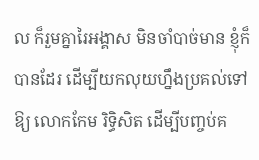ល ក៏រួមគ្នារៃអង្គាស មិនចាំបាច់មាន ខ្ញុំក៏បានដែរ ដើម្បីយកលុយហ្នឹងប្រគល់ទៅឱ្យ លោកកែម រិទ្ធិសិត ដើម្បីបញ្ចប់គ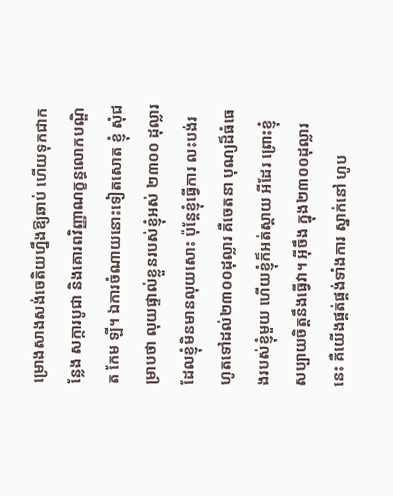ម្រោងសាងសង់ចេតិយហ្នឹងឱ្យឆាប់ ហើយទុកជាកន្លែង សក្ការបូជា និងគោរពវិញ្ញាណក្ខន្ធលោកបណ្ឌិត កែម ឡី។ ឯការចំណាយនោះទៀតសោត ខ្ញុំ សុំជម្រាបថា លុយផ្ទាល់ខ្លួនរបស់ខ្ញុំអស់ ២៣០០ ដុល្លារ ដែលខ្ញុំមិនមានលុយសោះ ប៉ុន្តែខ្ញុំធ្វើការ លះបង់រហូតទៅដល់២៣០០ដុល្លារ គឺចេតនា បុណ្យដ៏ធំធេងរបស់ខ្ញុំមួយ ហើយខ្ញុំក៏អត់ស្តាយ អីដែរ ព្រោះខ្ញុំសប្បាយចិត្តនឹងធ្វើវា។ អ៊ីចឹង ក្នុង២៣០០ដុល្លារនេះ គឺយើងផ្គត់ផ្គង់ទាំងការ ស្នាក់នៅ ហូប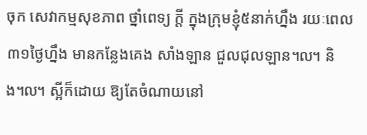ចុក សេវាកម្មសុខភាព ថ្នាំពេទ្យ ក្តី ក្នុងក្រុមខ្ញុំ៥នាក់ហ្នឹង រយៈពេល៣១ថ្ងៃហ្នឹង មានកន្លែងគេង សាំងឡាន ជួលជុលឡាន៘ និង៘ ស្អីក៏ដោយ ឱ្យតែចំណាយនៅ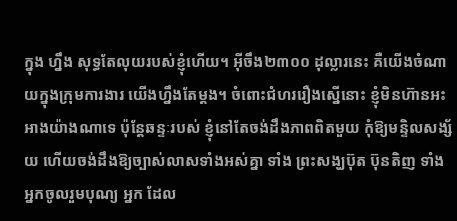ក្នុង ហ្នឹង សុទ្ធតែលុយរបស់ខ្ញុំហើយ។ អ៊ីចឹង២៣០០ ដុល្លារនេះ គឺយើងចំណាយក្នុងក្រុមការងារ យើងហ្នឹងតែម្តង។ ចំពោះជំហររឿងស្នើនោះ ខ្ញុំមិនហ៊ានអះអាងយ៉ាងណាទេ ប៉ុន្តែឆន្ទៈរបស់ ខ្ញុំនៅតែចង់ដឹងភាពពិតមួយ កុំឱ្យមន្ទិលសង្ស័យ ហើយចង់ដឹងឱ្យច្បាស់លាសទាំងអស់គ្នា ទាំង ព្រះសង្ឃប៊ុត ប៊ុនតិញ ទាំងអ្នកចូលរួមបុណ្យ អ្នក ដែល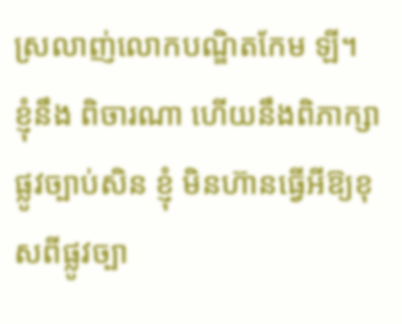ស្រលាញ់លោកបណ្ឌិតកែម ឡី។ ខ្ញុំនឹង ពិចារណា ហើយនឹងពិភាក្សាផ្លូវច្បាប់សិន ខ្ញុំ មិនហ៊ានធ្វើអីឱ្យខុសពីផ្លូវច្បា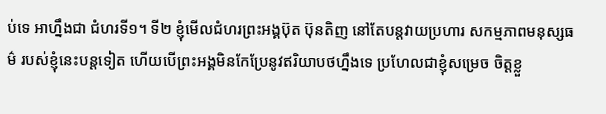ប់ទេ អាហ្នឹងជា ជំហរទី១។ ទី២ ខ្ញុំមើលជំហរព្រះអង្គប៊ុត ប៊ុនតិញ នៅតែបន្តវាយប្រហារ សកម្មភាពមនុស្សធម៌ របស់ខ្ញុំនេះបន្តទៀត ហើយបើព្រះអង្គមិនកែប្រែនូវឥរិយាបថហ្នឹងទេ ប្រហែលជាខ្ញុំសម្រេច ចិត្តខ្លួ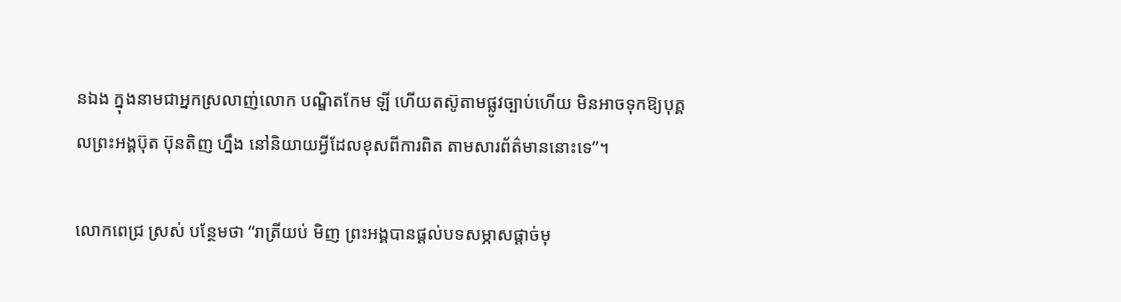នឯង ក្នុងនាមជាអ្នកស្រលាញ់លោក បណ្ឌិតកែម ឡី ហើយតស៊ូតាមផ្លូវច្បាប់ហើយ មិនអាចទុកឱ្យបុគ្គលព្រះអង្គប៊ុត ប៊ុនតិញ ហ្នឹង នៅនិយាយអ្វីដែលខុសពីការពិត តាមសារព័ត៌មាននោះទេ”។

លោកពេជ្រ ស្រស់ បន្ថែមថា “រាត្រីយប់ មិញ ព្រះអង្គបានផ្តល់បទសម្ភាសផ្តាច់មុ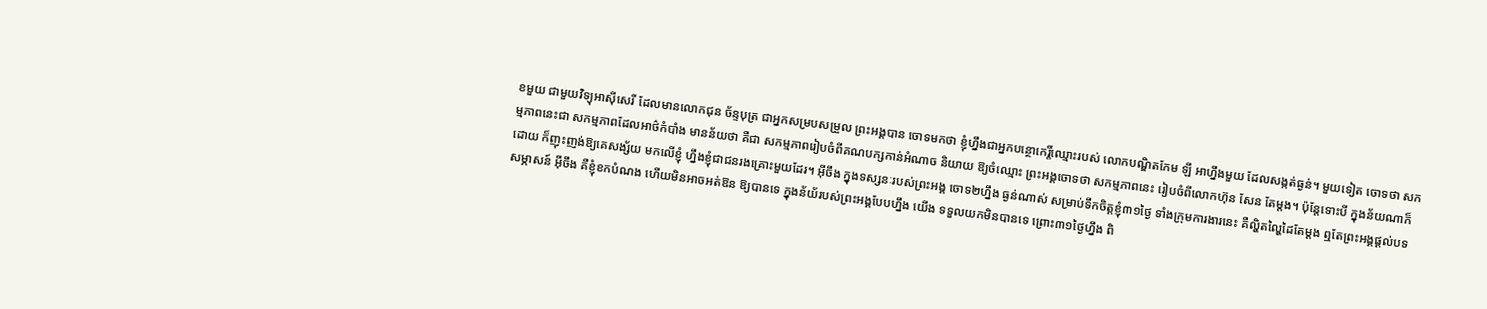ខមួយ ជាមួយវិទ្យុអាស៊ីសេរី ដែលមានលោកជុន ច័ន្ទបុត្រ ជាអ្នកសម្របសម្រួល ព្រះអង្គបាន ចោទមកថា ខ្ញុំហ្នឹងជាអ្នកបន្ថោកេរ្តិ៍ឈ្មោះរបស់ លោកបណ្ឌិតកែម ឡី អាហ្នឹងមួយ ដែលសង្កត់ធ្ងន់។ មួយទៀត ចោទថា សកម្មភាពនេះជា សកម្មភាពដែលអាថ៌កំបាំង មានន័យថា គឺជា សកម្មភាពរៀបចំពីគណបក្សកាន់អំណាច និយាយ ឱ្យចំឈ្មោះ ព្រះអង្គចោទថា សកម្មភាពនេះ រៀបចំពីលោកហ៊ុន សែន តែម្តង។ ប៉ុន្តែទោះបី ក្នុងន័យណាក៏ដោយ ក៏ញុះញង់ឱ្យគេសង្ស័យ មកលើខ្ញុំ ហ្នឹងខ្ញុំជាជនរងគ្រោះមួយដែរ។ អ៊ីចឹង ក្នុងទស្សនៈរបស់ព្រះអង្គ ចោទ២ហ្នឹង ធ្ងន់ណាស់ សម្រាប់ទឹកចិត្តខ្ញុំ៣១ថ្ងៃ ទាំងក្រុមការងារនេះ គឺល្ហិតល្ហៃដៃតែម្តង ឮតែព្រះអង្គផ្តល់បទសម្ភាសន៍ អ៊ីចឹង គឺខ្ញុំខកបំណង ហើយមិនអាចអត់ឱន ឱ្យបានទេ ក្នុងន័យ័របស់ព្រះអង្គបែបហ្នឹង យើង ទទួលយកមិនបានទេ ព្រោះ៣១ថ្ងៃហ្នឹង ពិ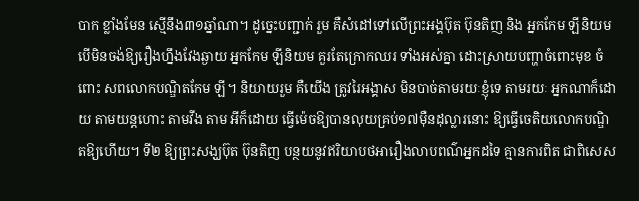បាក ខ្លាំងមែន ស្មើនឹង៣១ឆ្នាំណា។ ដូច្នេះបញ្ជាក់ រួម គឺសំដៅទៅលើព្រះអង្គប៊ុត ប៊ុនតិញ និង អ្នកកែម ឡីនិយម បើមិនចង់ឱ្យរឿងហ្នឹងវែងឆ្ងាយ អ្នកកែម ឡីនិយម គួរតែក្រោកឈរ ទាំងអស់គ្នា ដោះស្រាយបញ្ហាចំពោះមុខ ចំពោះ សពលោកបណ្ឌិតកែម ឡី។ និយាយរួម គឺយើង ត្រូវរៃអង្គាស មិនបាច់តាមរយៈខ្ញុំទេ តាមរយៈ អ្នកណាក៏ដោយ តាមយន្តហោះ តាមវីង តាម អីក៏ដោយ ធ្វើម៉េចឱ្យបានលុយគ្រប់១៧ម៉ឺនដុល្លារនោះ ឱ្យធ្វើចេតិយលោកបណ្ឌិតឱ្យហើយ។ ទី២ ឱ្យព្រះសង្ឃប៊ុត ប៊ុនតិញ បន្ថយនូវឥរិយាបថអារឿងលាបពណ៌អ្នកដទៃ គ្មានការពិត ជាពិសេស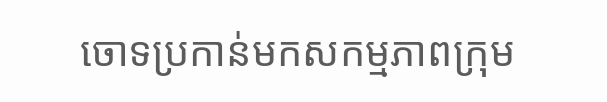ចោទប្រកាន់មកសកម្មភាពក្រុម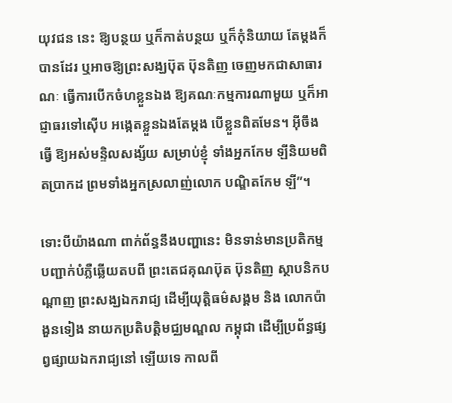យុវជន នេះ ឱ្យបន្ថយ ឬក៏កាត់បន្ថយ ឬក៏កុំនិយាយ តែម្តងក៏បានដែរ ឬអាចឱ្យព្រះសង្ឃប៊ុត ប៊ុនតិញ ចេញមកជាសាធារណៈ ធ្វើការបើកចំហខ្លួនឯង ឱ្យគណៈកម្មការណាមួយ ឬក៏អាជ្ញាធរទៅស៊ើប អង្កេតខ្លួនឯងតែម្តង បើខ្លួនពិតមែន។ អ៊ីចឹងធ្វើ ឱ្យអស់មន្ទិលសង្ស័យ សម្រាប់ខ្ញុំ ទាំងអ្នកកែម ឡីនិយមពិតប្រាកដ ព្រមទាំងអ្នកស្រលាញ់លោក បណ្ឌិតកែម ឡី”។

ទោះបីយ៉ាងណា ពាក់ព័ន្ធនឹងបញ្ហានេះ មិនទាន់មានប្រតិកម្ម បញ្ជាក់បំភ្លឺឆ្លើយតបពី ព្រះតេជគុណប៊ុត ប៊ុនតិញ ស្ថាបនិកបណ្តាញ ព្រះសង្ឃឯករាជ្យ ដើម្បីយុត្តិធម៌សង្គម និង លោកប៉ា ងួនទៀង នាយកប្រតិបត្តិមជ្ឈមណ្ឌល កម្ពុជា ដើម្បីប្រព័ន្ធផ្សព្វផ្សាយឯករាជ្យនៅ ឡើយទេ កាលពី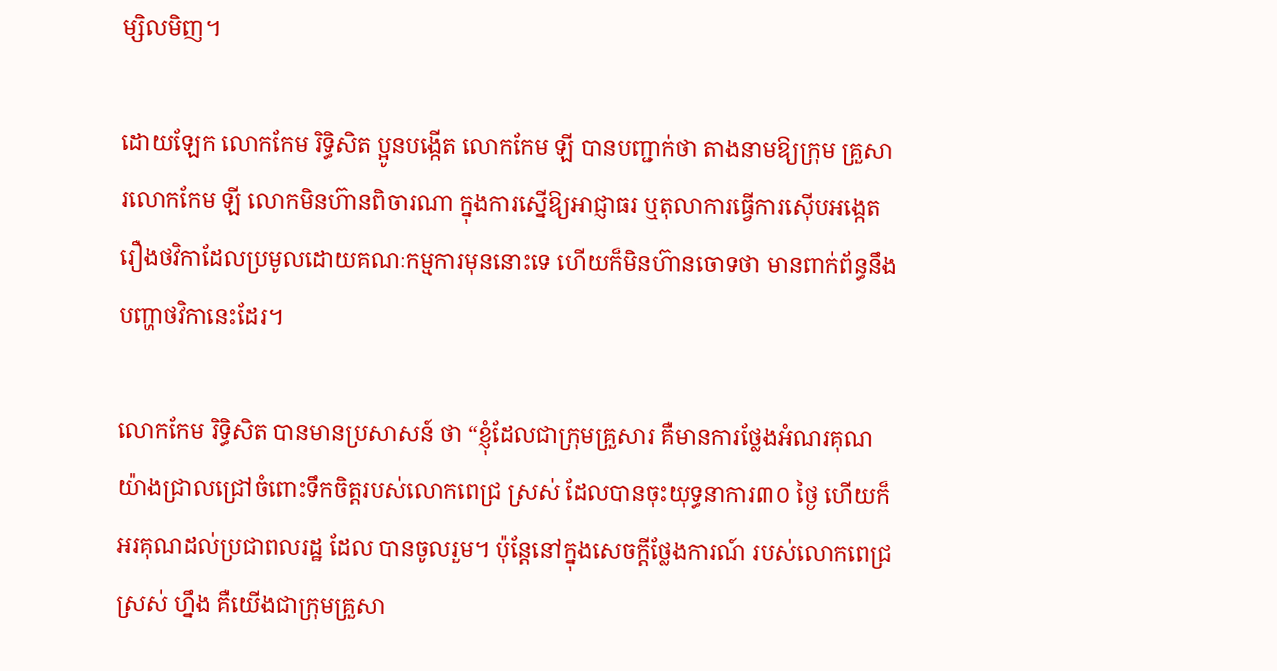ម្សិលមិញ។

ដោយឡែក លោកកែម រិទ្ធិសិត ប្អូនបង្កើត លោកកែម ឡី បានបញ្ជាក់ថា តាងនាមឱ្យក្រុម គ្រួសារលោកកែម ឡី លោកមិនហ៊ានពិចារណា ក្នុងការស្នើឱ្យអាជ្ញាធរ ឬតុលាការធ្វើការស៊ើបអង្កេតរឿងថវិកាដែលប្រមូលដោយគណៈកម្មការមុននោះទេ ហើយក៏មិនហ៊ានចោទថា មានពាក់ព័ន្ធនឹងបញ្ហាថវិកានេះដែរ។

លោកកែម រិទ្ធិសិត បានមានប្រសាសន៍ ថា “ខ្ញុំដែលជាក្រុមគ្រួសារ គឺមានការថ្លែងអំណរគុណយ៉ាងជ្រាលជ្រៅចំពោះទឹកចិត្តរបស់លោកពេជ្រ ស្រស់ ដែលបានចុះយុទ្ធនាការ៣០ ថ្ងៃ ហើយក៏អរគុណដល់ប្រជាពលរដ្ឋ ដែល បានចូលរួម។ ប៉ុន្តែនៅក្នុងសេចក្តីថ្លែងការណ៍ របស់លោកពេជ្រ ស្រស់ ហ្នឹង គឺយើងជាក្រុមគ្រួសា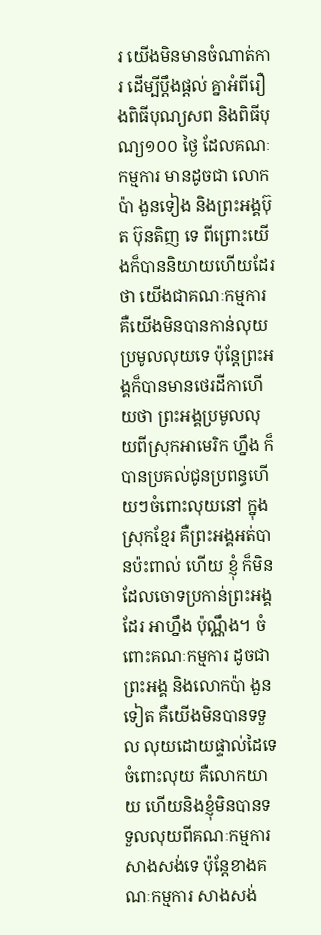រ យើងមិនមានចំណាត់ការ ដើម្បីប្តឹងផ្តល់ គ្នាអំពីរឿងពិធីបុណ្យសព និងពិធីបុណ្យ១០០ ថ្ងៃ ដែលគណៈកម្មការ មានដូចជា លោកប៉ា ងួនទៀង និងព្រះអង្គប៊ុត ប៊ុនតិញ ទេ ពីព្រោះយើងក៏បាននិយាយហើយដែរថា យើងជាគណៈកម្មការ គឺយើងមិនបានកាន់លុយ ប្រមូលលុយទេ ប៉ុន្តែព្រះអង្គក៏បានមានថេរដីកាហើយថា ព្រះអង្គប្រមូលលុយពីស្រុកអាមេរិក ហ្នឹង ក៏ បានប្រគល់ជូនប្រពន្ធហើយៗចំពោះលុយនៅ ក្នុងស្រុកខ្មែរ គឺព្រះអង្គអត់បានប៉ះពាល់ ហើយ ខ្ញុំ ក៏មិនដែលចោទប្រកាន់ព្រះអង្គដែរ អាហ្នឹង ប៉ុណ្ណឹង។ ចំពោះគណៈកម្មការ ដូចជាព្រះអង្គ និងលោកប៉ា ងួនទៀត គឺយើងមិនបានទទួល លុយដោយផ្ទាល់ដៃទេ ចំពោះលុយ គឺលោកយាយ ហើយនិងខ្ញុំមិនបានទទួលលុយពីគណៈកម្មការសាងសង់ទេ ប៉ុន្តែខាងគណៈកម្មការ សាងសង់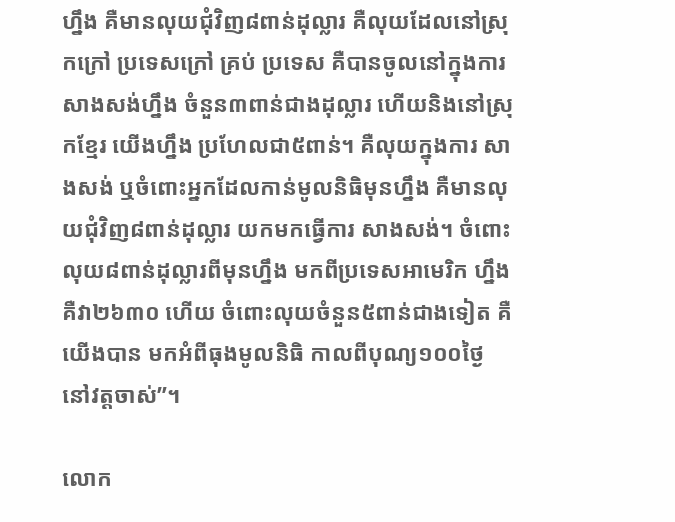ហ្នឹង គឺមានលុយជុំវិញ៨ពាន់ដុល្លារ គឺលុយដែលនៅស្រុកក្រៅ ប្រទេសក្រៅ គ្រប់ ប្រទេស គឺបានចូលនៅក្នុងការសាងសង់ហ្នឹង ចំនួន៣ពាន់ជាងដុល្លារ ហើយនិងនៅស្រុកខ្មែរ យើងហ្នឹង ប្រហែលជា៥ពាន់។ គឺលុយក្នុងការ សាងសង់ ឬចំពោះអ្នកដែលកាន់មូលនិធិមុនហ្នឹង គឺមានលុយជុំវិញ៨ពាន់ដុល្លារ យកមកធ្វើការ សាងសង់។ ចំពោះលុយ៨ពាន់ដុល្លារពីមុនហ្នឹង មកពីប្រទេសអាមេរិក ហ្នឹង គឺវា២៦៣០ ហើយ ចំពោះលុយចំនួន៥ពាន់ជាងទៀត គឺយើងបាន មកអំពីធុងមូលនិធិ កាលពីបុណ្យ១០០ថ្ងៃ នៅវត្តចាស់”។

លោក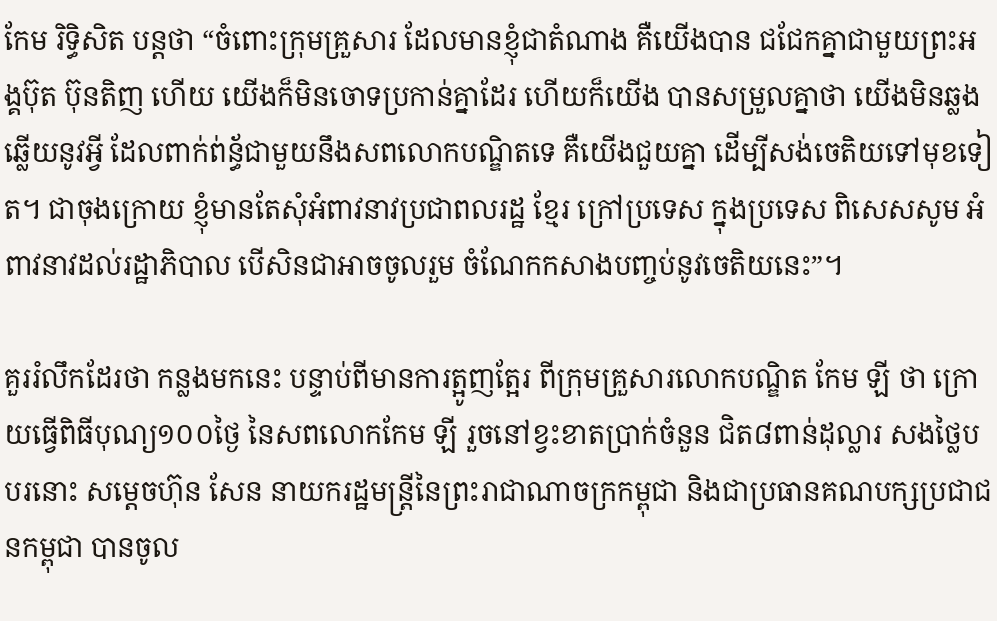កែម រិទ្ធិសិត បន្តថា “ចំពោះក្រុមគ្រួសារ ដែលមានខ្ញុំជាតំណាង គឺយើងបាន ជជែកគ្នាជាមួយព្រះអង្គប៊ុត ប៊ុនតិញ ហើយ យើងក៏មិនចោទប្រកាន់គ្នាដែរ ហើយក៏យើង បានសម្រួលគ្នាថា យើងមិនឆ្លងឆ្លើយនូវអ្វី ដែលពាក់ព់ន្ធ័ជាមួយនឹងសពលោកបណ្ឌិតទេ គឺយើងជួយគ្នា ដើម្បីសង់ចេតិយទៅមុខទៀត។ ជាចុងក្រោយ ខ្ញុំមានតែសុំអំពាវនាវប្រជាពលរដ្ឋ ខ្មែរ ក្រៅប្រទេស ក្នុងប្រទេស ពិសេសសូម អំពាវនាវដល់រដ្ឋាភិបាល បើសិនជាអាចចូលរួម ចំណែកកសាងបញ្ចប់នូវចេតិយនេះ”។

គួររំលឹកដែរថា កន្លងមកនេះ បន្ទាប់ពីមានការត្អូញត្អែរ ពីក្រុមគ្រួសារលោកបណ្ឌិត កែម ឡី ថា ក្រោយធ្វើពិធីបុណ្យ១០០ថ្ងៃ នៃសពលោកកែម ឡី រួចនៅខ្វះខាតប្រាក់ចំនួន ជិត៨ពាន់ដុល្លារ សងថ្លៃបបរនោះ សម្តេចហ៊ុន សែន នាយករដ្ឋមន្ត្រីនៃព្រះរាជាណាចក្រកម្ពុជា និងជាប្រធានគណបក្សប្រជាជនកម្ពុជា បានចូល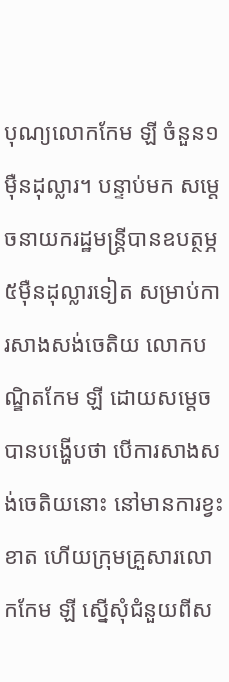បុណ្យលោកកែម ឡី ចំនួន១ម៉ឺនដុល្លារ។ បន្ទាប់មក សម្តេចនាយករដ្ឋមន្ត្រីបានឧបត្ថម្ភ ៥ម៉ឺនដុល្លារទៀត សម្រាប់ការសាងសង់ចេតិយ លោកបណ្ឌិតកែម ឡី ដោយសម្តេច បានបង្ហើបថា បើការសាងសង់ចេតិយនោះ នៅមានការខ្វះខាត ហើយក្រុមគ្រួសារលោកកែម ឡី ស្នើសុំជំនួយពីស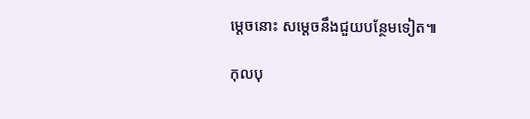ម្តេចនោះ សម្តេចនឹងជួយបន្ថែមទៀត៕

កុលបុ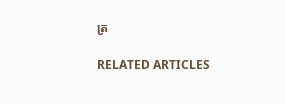ត្រ

RELATED ARTICLES